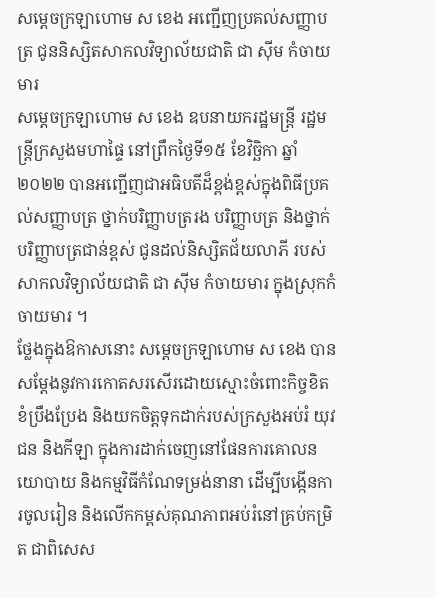សម្តេចក្រឡាហោម ស ខេង អញ្ជើញប្រគល់សញ្ញាបត្រ ជូននិស្សិតសាកលវិទ្យាល័យជាតិ ជា ស៊ីម កំចាយមារ
សម្ដេចក្រឡាហោម ស ខេង ឧបនាយករដ្ឋមន្ត្រី រដ្ឋមន្ត្រីក្រសួងមហាផ្ទៃ នៅព្រឹកថ្ងៃទី១៥ ខែវិច្ឆិកា ឆ្នាំ២០២២ បានអញ្ជើញជាអធិបតីដ៏ខ្ពង់ខ្ពស់ក្នុងពិធីប្រគល់សញ្ញាបត្រ ថ្នាក់បរិញ្ញាបត្ររង បរិញ្ញាបត្រ និងថ្នាក់បរិញ្ញាបត្រជាន់ខ្ពស់ ជូនដល់និស្សិតជ័យលាភី របស់សាកលវិទ្យាល័យជាតិ ជា ស៊ីម កំចាយមារ ក្នុងស្រុកកំចាយមារ ។
ថ្លែងក្នុងឱកាសនោះ សម្ដេចក្រឡាហោម ស ខេង បានសម្តែងនូវការកោតសរសើរដោយស្មោះចំពោះកិច្ចខិតខំប្រឹងប្រែង និងយកចិត្តទុកដាក់របស់ក្រសួងអប់រំ យុវជន និងកីឡា ក្នុងការដាក់ចេញនៅផែនការគោលនយោបាយ និងកម្មវិធីកំណែទម្រង់នានា ដើម្បីបង្កើនការចូលរៀន និងលើកកម្ពស់គុណភាពអប់រំនៅគ្រប់កម្រិត ជាពិសេស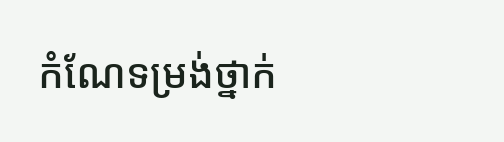កំណែទម្រង់ថ្នាក់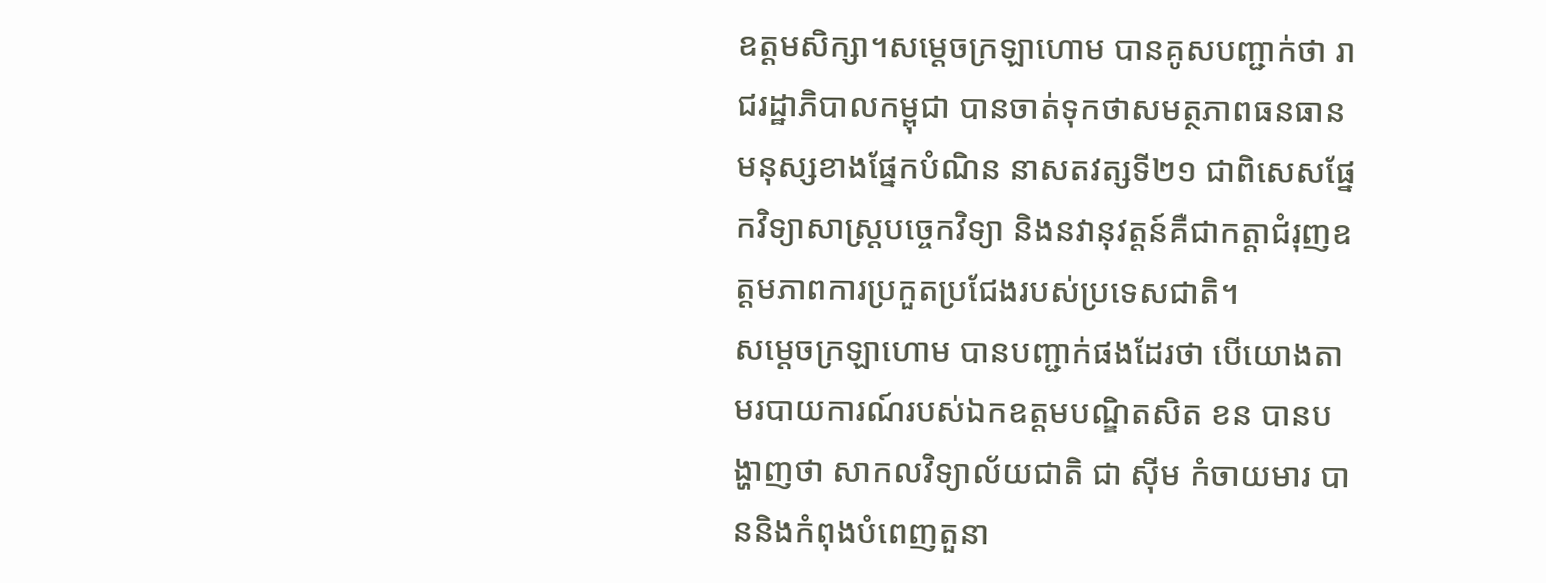ឧត្ដមសិក្សា។សម្ដេចក្រឡាហោម បានគូសបញ្ជាក់ថា រាជរដ្ឋាភិបាលកម្ពុជា បានចាត់ទុកថាសមត្ថភាពធនធានមនុស្សខាងផ្នែកបំណិន នាសតវត្សទី២១ ជាពិសេសផ្នែកវិទ្យាសាស្ត្របច្ចេកវិទ្យា និងនវានុវត្តន៍គឺជាកត្តាជំរុញឧត្តមភាពការប្រកួតប្រជែងរបស់ប្រទេសជាតិ។
សម្ដេចក្រឡាហោម បានបញ្ជាក់ផងដែរថា បើយោងតាមរបាយការណ៍របស់ឯកឧត្តមបណ្ឌិតសិត ខន បានបង្ហាញថា សាកលវិទ្យាល័យជាតិ ជា ស៊ីម កំចាយមារ បាននិងកំពុងបំពេញតួនា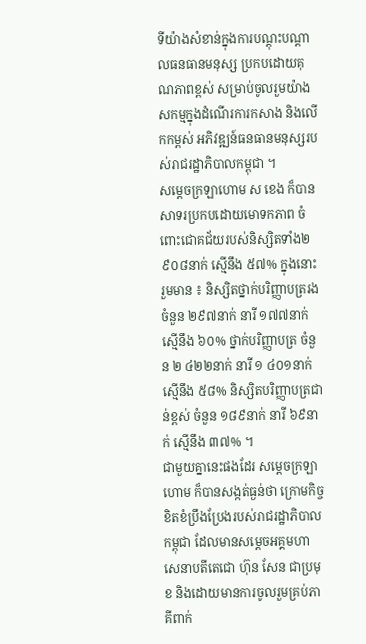ទីយ៉ាងសំខាន់ក្នុងការបណ្ដុះបណ្ដាលធនធានមនុស្ស ប្រកបដោយគុណភាពខ្ពស់ សម្រាប់ចូលរួមយ៉ាងសកម្មក្នុងដំណើរការកសាង និងលើកកម្ពស់ អភិវឌ្ឍន៍ធនធានមនុស្សរបស់រាជរដ្ឋាភិបាលកម្ពុជា ។
សម្ដេចក្រឡាហោម ស ខេង ក៏បានសាទរប្រកបដោយមោទកភាព ចំពោះជោគជ័យរបស់និស្សិតទាំង២ ៩០៨នាក់ ស្មើនឹង ៥៧% ក្នុងនោះរួមមាន ៖ និស្សិតថ្នាក់បរិញ្ញាបត្ររង ចំនួន ២៩៧នាក់ នារី ១៧៧នាក់ ស្មើនឹង ៦០% ថ្នាក់បរិញ្ញាបត្រ ចំនួន ២ ៤២២នាក់ នារី ១ ៤០១នាក់ ស្មើនឹង ៥៨% និស្សិតបរិញ្ញាបត្រជាន់ខ្ពស់ ចំនួន ១៨៩នាក់ នារី ៦៩នាក់ ស្មើនឹង ៣៧% ។
ជាមួយគ្នានេះផងដែរ សម្ដេចក្រឡាហោម ក៏បានសង្កត់ធ្ងន់ថា ក្រោមកិច្ចខិតខំប្រឹងប្រែងរបស់រាជរដ្ឋាភិបាលកម្ពុជា ដែលមានសម្ដេចអគ្គមហាសេនាបតីតេជោ ហ៊ុន សែន ជាប្រមុខ និងដោយមានការចូលរួមគ្រប់ភាគីពាក់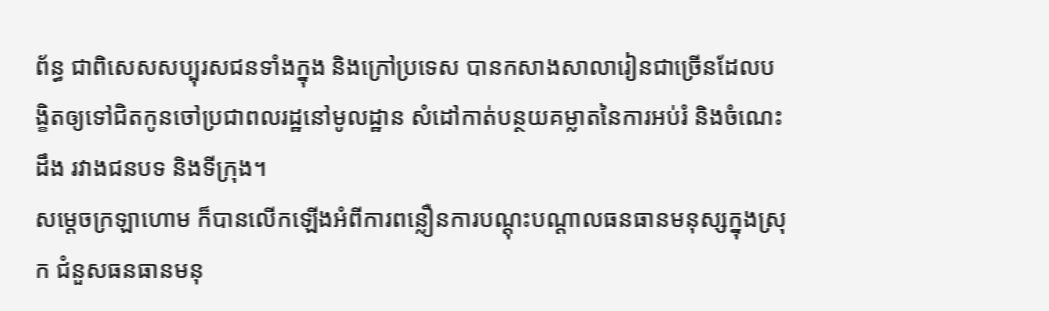ព័ន្ធ ជាពិសេសសប្បុរសជនទាំងក្នុង និងក្រៅប្រទេស បានកសាងសាលារៀនជាច្រើនដែលបង្ខិតឲ្យទៅជិតកូនចៅប្រជាពលរដ្ឋនៅមូលដ្ឋាន សំដៅកាត់បន្ថយគម្លាតនៃការអប់រំ និងចំណេះដឹង រវាងជនបទ និងទីក្រុង។
សម្ដេចក្រឡាហោម ក៏បានលើកឡើងអំពីការពន្លឿនការបណ្តុះបណ្តាលធនធានមនុស្សក្នុងស្រុក ជំនួសធនធានមនុ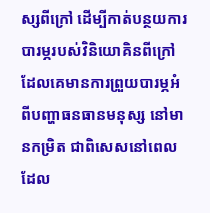ស្សពីក្រៅ ដើម្បីកាត់បន្ថយការបារម្ភរបស់វិនិយោគិនពីក្រៅ ដែលគេមានការព្រួយបារម្ភអំពីបញ្ហាធនធានមនុស្ស នៅមានកម្រិត ជាពិសេសនៅពេលដែល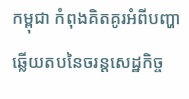កម្ពុជា កំពុងគិតគូរអំពីបញ្ហាឆ្លើយតបនៃចរន្តសេដ្ឋកិច្ច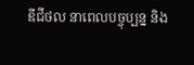ឌីជីថល នាពេលបច្ចុប្បន្ន និង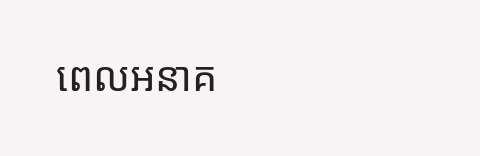ពេលអនាគ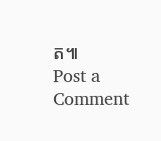ត៕
Post a Comment